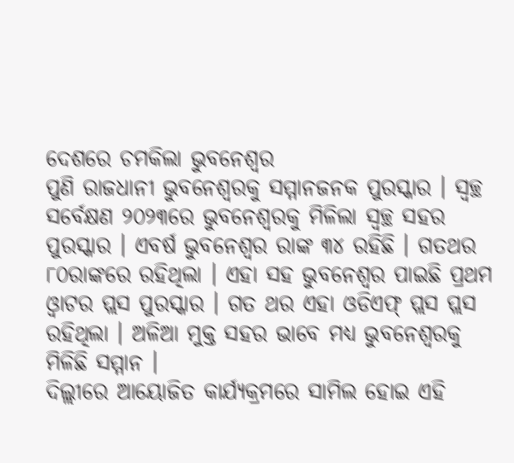ଦେଶରେ ଚମକିଲା ଭୁବନେଶ୍ବର
ପୁଣି ରାଜଧାନୀ ଭୁବନେଶ୍ବରକୁ ସମ୍ମାନଜନକ ପୁରସ୍କାର । ସ୍ବଚ୍ଛ ସର୍ବେକ୍ଷଣ ୨୦୨୩ରେ ଭୁବନେଶ୍ବରକୁ ମିଳିଲା ସ୍ବଚ୍ଛ ସହର ପୁରସ୍କାର । ଏବର୍ଷ ଭୁବନେଶ୍ବର ରାଙ୍କ ୩୪ ରହିଛି । ଗତଥର ୮୦ରାଙ୍କରେ ରହିଥିଲା । ଏହା ସହ ଭୁବନେଶ୍ବର ପାଇଛି ପ୍ରଥମ ଓ୍ବାଟର ପ୍ଲସ ପୁରସ୍କାର । ଗତ ଥର ଏହା ଓଡିଏଫ୍ ପ୍ଲସ ପ୍ଲସ ରହିଥିଲା । ଅଳିଆ ମୁକ୍ତ ସହର ଭାବେ ମଧ୍ୟ ଭୁବନେଶ୍ବରକୁ ମିଳିଛି ସମ୍ମାନ ।
ଦିଲ୍ଲୀରେ ଆୟୋଜିତ କାର୍ଯ୍ୟକ୍ରମରେ ସାମିଲ ହୋଇ ଏହି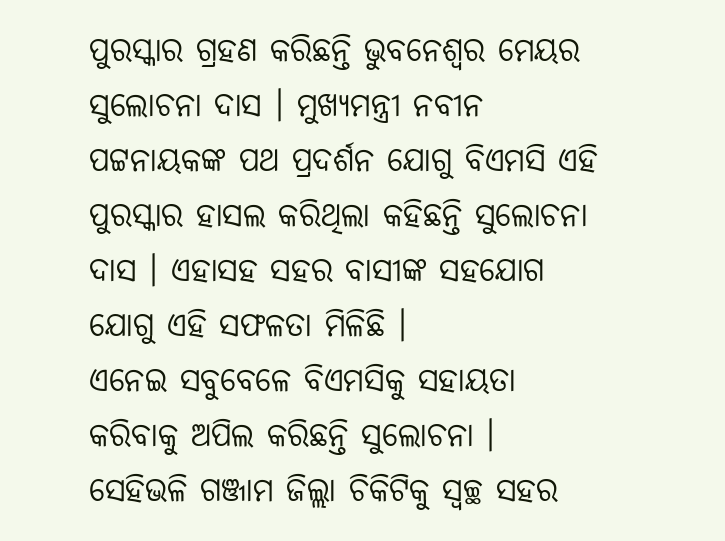ପୁରସ୍କାର ଗ୍ରହଣ କରିଛନ୍ତି ଭୁବନେଶ୍ବର ମେୟର ସୁଲୋଚନା ଦାସ । ମୁଖ୍ୟମନ୍ତ୍ରୀ ନବୀନ ପଟ୍ଟନାୟକଙ୍କ ପଥ ପ୍ରଦର୍ଶନ ଯୋଗୁ ବିଏମସି ଏହି ପୁରସ୍କାର ହାସଲ କରିଥିଲା କହିଛନ୍ତି ସୁଲୋଚନା ଦାସ । ଏହାସହ ସହର ବାସୀଙ୍କ ସହଯୋଗ ଯୋଗୁ ଏହି ସଫଳତା ମିଳିଛି ।
ଏନେଇ ସବୁବେଳେ ବିଏମସିକୁ ସହାୟତା କରିବାକୁ ଅପିଲ କରିଛନ୍ତି ସୁଲୋଚନା । ସେହିଭଳି ଗଞ୍ଜାମ ଜିଲ୍ଲା ଚିକିଟିକୁ ସ୍ବଚ୍ଛ ସହର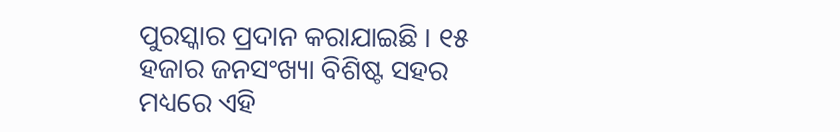ପୁରସ୍କାର ପ୍ରଦାନ କରାଯାଇଛି । ୧୫ ହଜାର ଜନସଂଖ୍ୟା ବିଶିଷ୍ଟ ସହର ମଧ୍ୟରେ ଏହି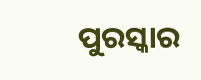ପୁରସ୍କାର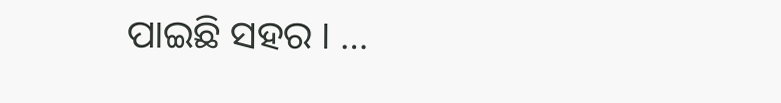ପାଇଛି ସହର । …